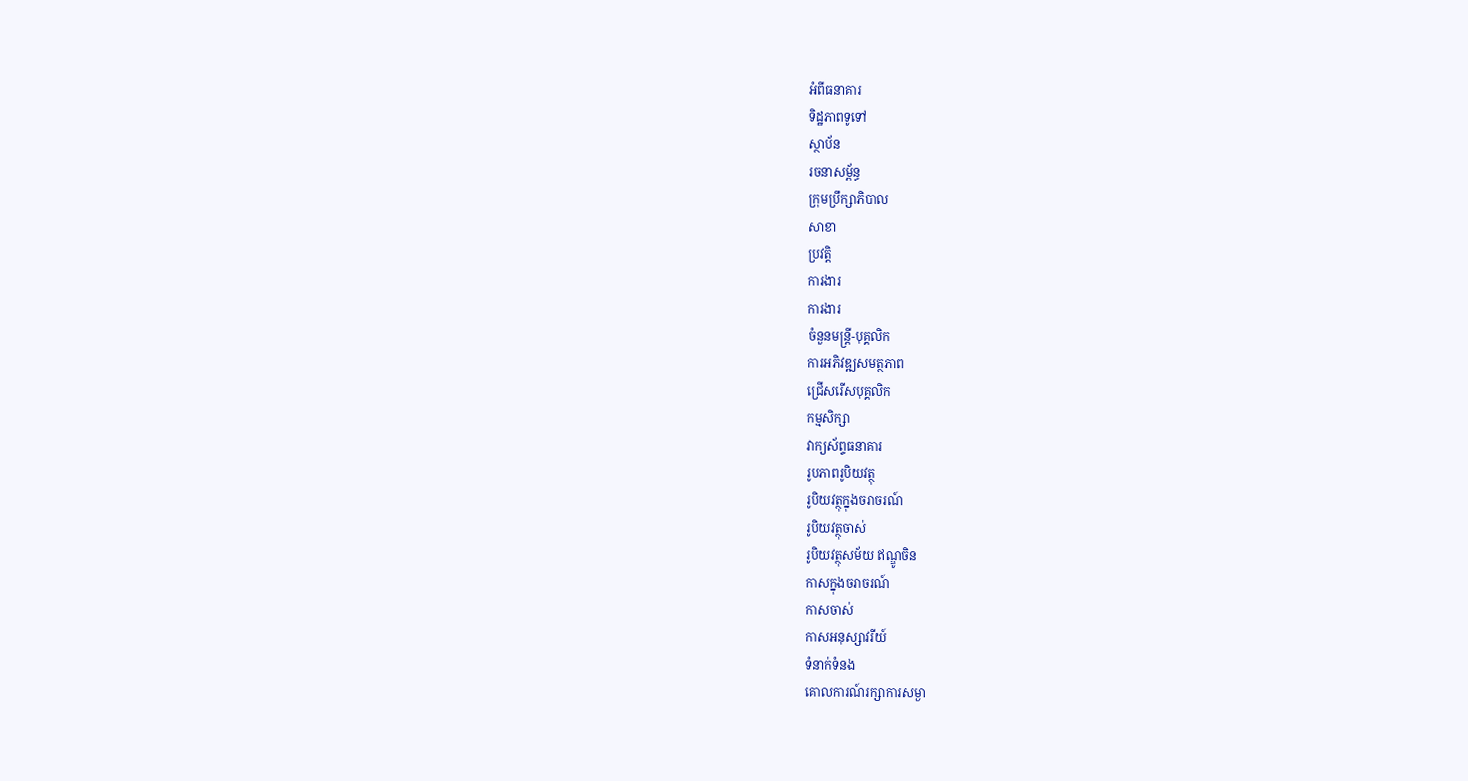អំពីធនាគារ
ទិដ្ឋភាពទូទៅ
ស្ថាប័ន
រចនាសម្ព័ន្ធ
ក្រុមប្រឹក្សាភិបាល
សាខា
ប្រវត្តិ
ការងារ
ការងារ
ចំនួនមន្ត្រី-បុគ្គលិក
ការអភិវឌ្ឍសមត្ថភាព
ជ្រើសរើសបុគ្គលិក
កម្មសិក្សា
វាក្យស័ព្ទធនាគារ
រូបភាពរូបិយវត្ថុ
រូបិយវត្ថុក្នុងចរាចរណ៍
រូបិយវត្ថុចាស់
រូបិយវត្ថុសម័យ ឥណ្ឌូចិន
កាសក្នុងចរាចរណ៍
កាសចាស់
កាសអនុស្សាវរីយ៍
ទំនាក់ទំនង
គោលការណ៍រក្សាការសម្ងា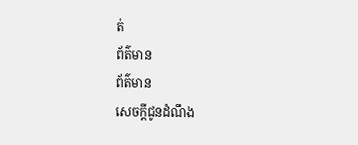ត់
ព័ត៌មាន
ព័ត៌មាន
សេចក្តីជូនដំណឹង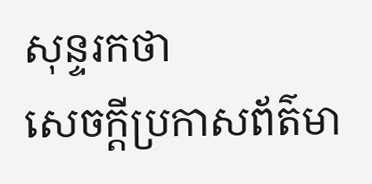សុន្ទរកថា
សេចក្តីប្រកាសព័ត៌មា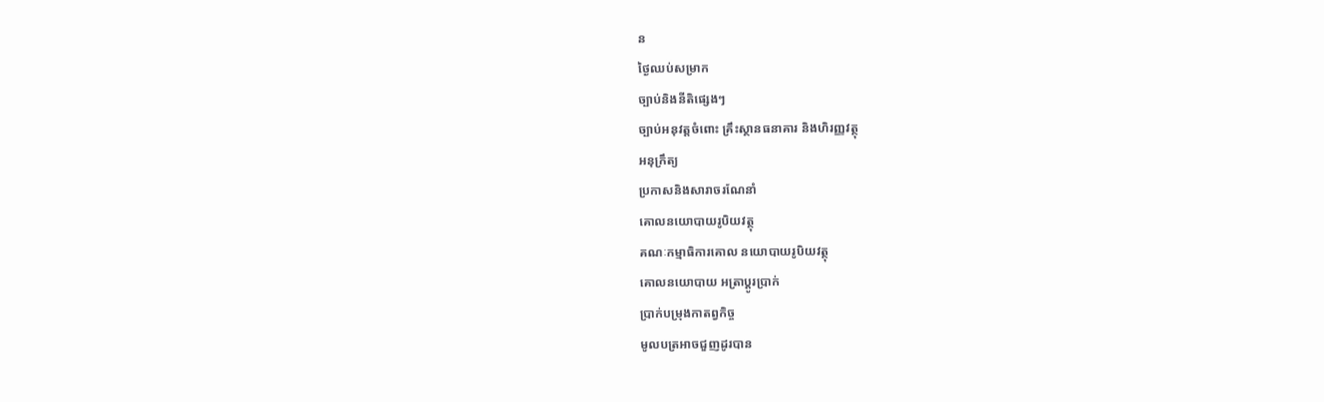ន
ថ្ងៃឈប់សម្រាក
ច្បាប់និងនីតិផ្សេងៗ
ច្បាប់អនុវត្តចំពោះ គ្រឹះស្ថានធនាគារ និងហិរញ្ញវត្ថុ
អនុក្រឹត្យ
ប្រកាសនិងសារាចរណែនាំ
គោលនយោបាយរូបិយវត្ថុ
គណៈកម្មាធិការគោល នយោបាយរូបិយវត្ថុ
គោលនយោបាយ អត្រាប្តូរប្រាក់
ប្រាក់បម្រុងកាតព្វកិច្ច
មូលបត្រអាចជួញដូរបាន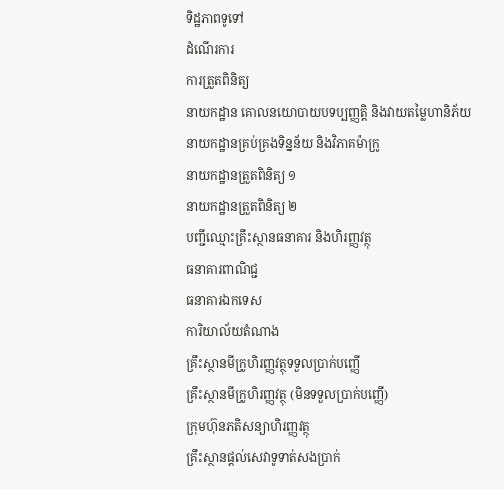ទិដ្ឋភាពទូទៅ
ដំណើរការ
ការត្រួតពិនិត្យ
នាយកដ្ឋាន គោលនយោបាយបទប្បញ្ញត្តិ និងវាយតម្លៃហានិភ័យ
នាយកដ្ឋានគ្រប់គ្រងទិន្នន័យ និងវិភាគម៉ាក្រូ
នាយកដ្ឋានត្រួតពិនិត្យ ១
នាយកដ្ឋានត្រួតពិនិត្យ ២
បញ្ជីឈ្មោះគ្រឹះស្ថានធនាគារ និងហិរញ្ញវត្ថុ
ធនាគារពាណិជ្ជ
ធនាគារឯកទេស
ការិយាល័យតំណាង
គ្រឹះស្ថានមីក្រូហិរញ្ញវត្ថុទទួលប្រាក់បញ្ញើ
គ្រឹះស្ថានមីក្រូហិរញ្ញវត្ថុ (មិនទទួលប្រាក់បញ្ញើ)
ក្រុមហ៊ុនភតិសន្យាហិរញ្ញវត្ថុ
គ្រឹះស្ថានផ្ដល់សេវាទូទាត់សងប្រាក់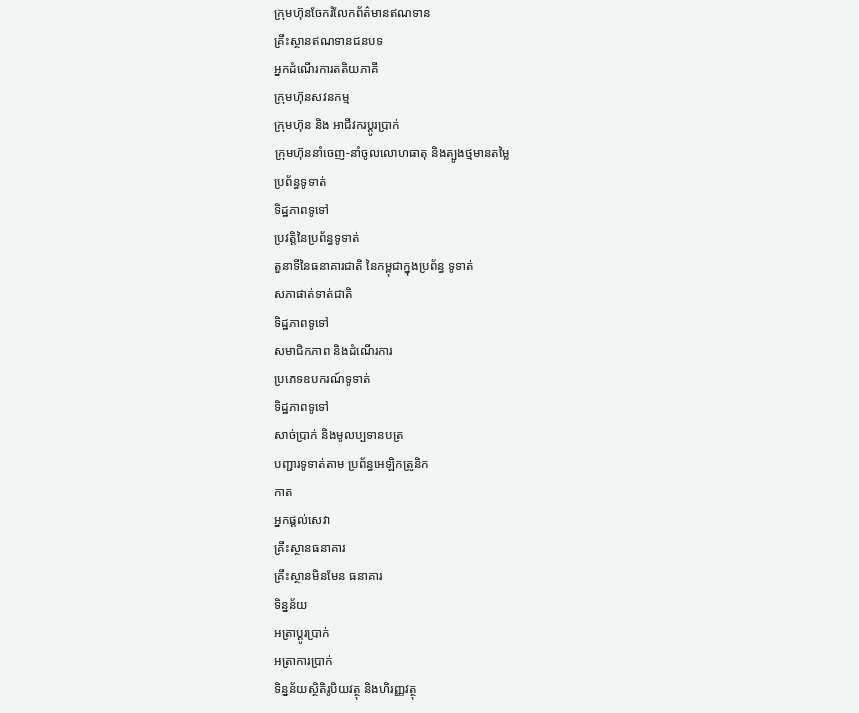ក្រុមហ៊ុនចែករំលែកព័ត៌មានឥណទាន
គ្រឹះស្ថានឥណទានជនបទ
អ្នកដំណើរការតតិយភាគី
ក្រុមហ៊ុនសវនកម្ម
ក្រុមហ៊ុន និង អាជីវករប្តូរប្រាក់
ក្រុមហ៊ុននាំចេញ-នាំចូលលោហធាតុ និងត្បូងថ្មមានតម្លៃ
ប្រព័ន្ធទូទាត់
ទិដ្ឋភាពទូទៅ
ប្រវត្តិនៃប្រព័ន្ធទូទាត់
តួនាទីនៃធនាគារជាតិ នៃកម្ពុជាក្នុងប្រព័ន្ធ ទូទាត់
សភាផាត់ទាត់ជាតិ
ទិដ្ឋភាពទូទៅ
សមាជិកភាព និងដំណើរការ
ប្រភេទឧបករណ៍ទូទាត់
ទិដ្ឋភាពទូទៅ
សាច់ប្រាក់ និងមូលប្បទានបត្រ
បញ្ជារទូទាត់តាម ប្រព័ន្ធអេឡិកត្រូនិក
កាត
អ្នកផ្តល់សេវា
គ្រឹះស្ថានធនាគារ
គ្រឹះស្ថានមិនមែន ធនាគារ
ទិន្នន័យ
អត្រាប្តូរបា្រក់
អត្រាការប្រាក់
ទិន្នន័យស្ថិតិរូបិយវត្ថុ និងហិរញ្ញវត្ថុ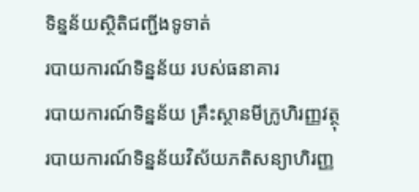ទិន្នន័យស្ថិតិជញ្ជីងទូទាត់
របាយការណ៍ទិន្នន័យ របស់ធនាគារ
របាយការណ៍ទិន្នន័យ គ្រឹះស្ថានមីក្រូហិរញ្ញវត្ថុ
របាយការណ៍ទិន្នន័យវិស័យភតិសន្យាហិរញ្ញ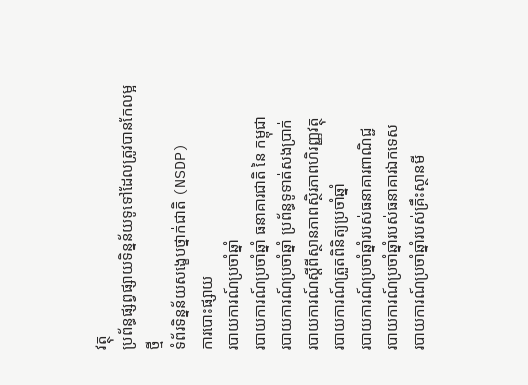វត្ថុ
ប្រព័ន្ធផ្សព្វផ្សាយទិន្នន័យទូទៅដែលត្រូវបានកែលម្អថ្មី
ទំព័រទិន្នន័យសង្ខេបថ្នាក់ជាតិ (NSDP)
ការបោះផ្សាយ
របាយការណ៍ប្រចាំឆ្នាំ
របាយការណ៍ប្រចាំឆ្នាំ ធនាគារជាតិ នៃ កម្ពុជា
របាយការណ៍ប្រចាំឆ្នាំ ប្រព័ន្ធទូទាត់សងប្រាក់
របាយការណ៍ស្តីពីស្ថានភាពស្ថិរភាពហិរញ្ញវត្ថុ
របាយការណ៍ត្រួតពិនិត្យប្រចាំឆ្នាំ
របាយការណ៍ប្រចាំឆ្នាំរបស់ធនាគារពាណិជ្ជ
របាយការណ៍ប្រចាំឆ្នាំរបស់ធនាគារឯកទេស
របាយការណ៍ប្រចាំឆ្នាំរបស់គ្រឹះស្ថានមី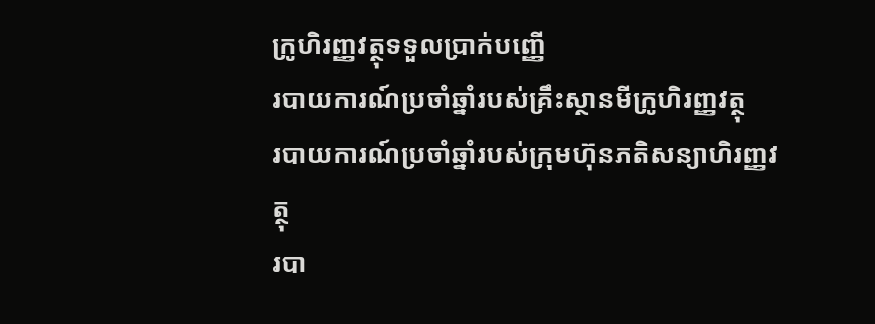ក្រូហិរញ្ញវត្ថុទទួលប្រាក់បញ្ញើ
របាយការណ៍ប្រចាំឆ្នាំរបស់គ្រឹះស្ថានមីក្រូហិរញ្ញវត្ថុ
របាយការណ៍ប្រចាំឆ្នាំរបស់ក្រុមហ៊ុនភតិសន្យាហិរញ្ញវត្ថុ
របា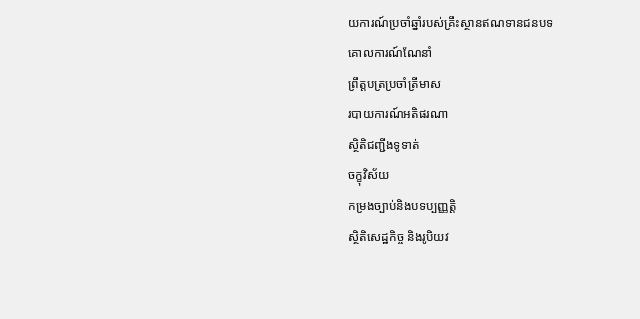យការណ៍ប្រចាំឆ្នាំរបស់គ្រឹះស្ថានឥណទានជនបទ
គោលការណ៍ណែនាំ
ព្រឹត្តបត្រប្រចាំត្រីមាស
របាយការណ៍អតិផរណា
ស្ថិតិជញ្ជីងទូទាត់
ចក្ខុវិស័យ
កម្រងច្បាប់និងបទប្បញ្ញត្តិ
ស្ថិតិសេដ្ឋកិច្ច និងរូបិយវ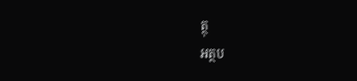ត្ថុ
អត្ថប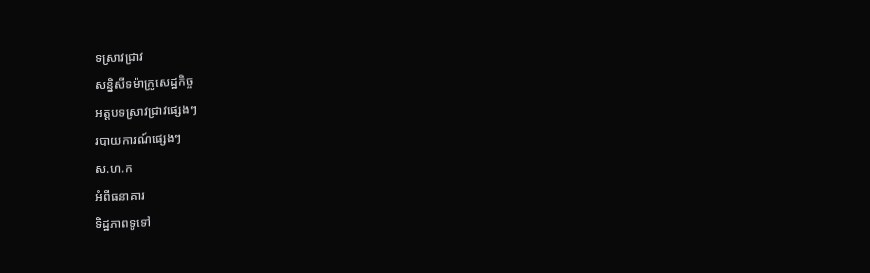ទស្រាវជ្រាវ
សន្និសីទម៉ាក្រូសេដ្ឋកិច្ច
អត្តបទស្រាវជ្រាវផ្សេងៗ
របាយការណ៍ផ្សេងៗ
ស.ហ.ក
អំពីធនាគារ
ទិដ្ឋភាពទូទៅ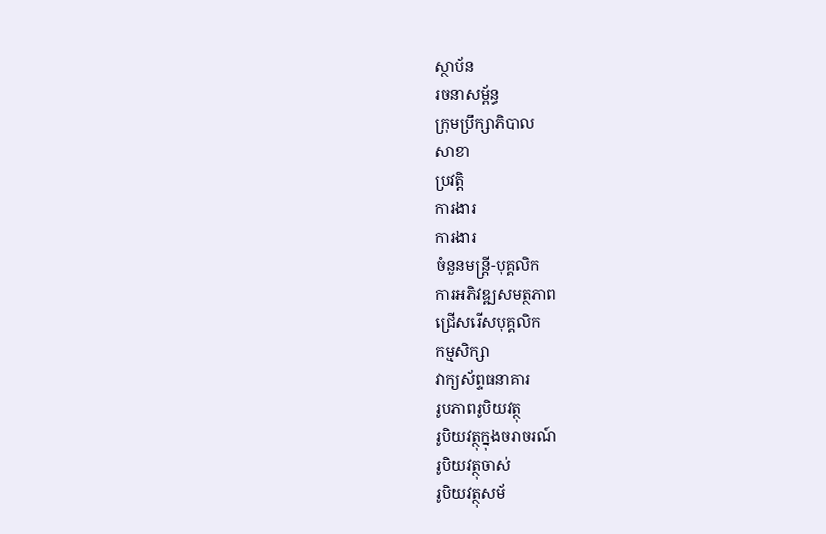ស្ថាប័ន
រចនាសម្ព័ន្ធ
ក្រុមប្រឹក្សាភិបាល
សាខា
ប្រវត្តិ
ការងារ
ការងារ
ចំនួនមន្ត្រី-បុគ្គលិក
ការអភិវឌ្ឍសមត្ថភាព
ជ្រើសរើសបុគ្គលិក
កម្មសិក្សា
វាក្យស័ព្ទធនាគារ
រូបភាពរូបិយវត្ថុ
រូបិយវត្ថុក្នុងចរាចរណ៍
រូបិយវត្ថុចាស់
រូបិយវត្ថុសម័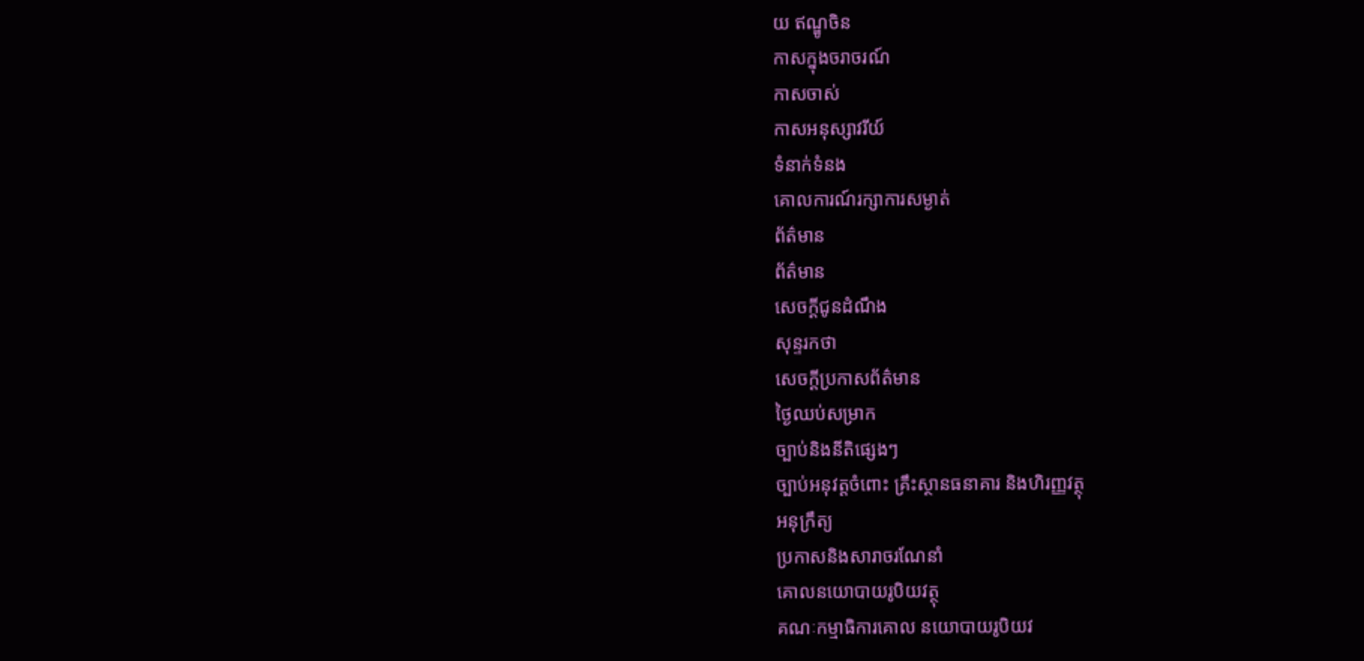យ ឥណ្ឌូចិន
កាសក្នុងចរាចរណ៍
កាសចាស់
កាសអនុស្សាវរីយ៍
ទំនាក់ទំនង
គោលការណ៍រក្សាការសម្ងាត់
ព័ត៌មាន
ព័ត៌មាន
សេចក្តីជូនដំណឹង
សុន្ទរកថា
សេចក្តីប្រកាសព័ត៌មាន
ថ្ងៃឈប់សម្រាក
ច្បាប់និងនីតិផ្សេងៗ
ច្បាប់អនុវត្តចំពោះ គ្រឹះស្ថានធនាគារ និងហិរញ្ញវត្ថុ
អនុក្រឹត្យ
ប្រកាសនិងសារាចរណែនាំ
គោលនយោបាយរូបិយវត្ថុ
គណៈកម្មាធិការគោល នយោបាយរូបិយវ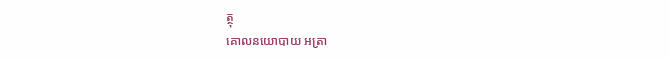ត្ថុ
គោលនយោបាយ អត្រា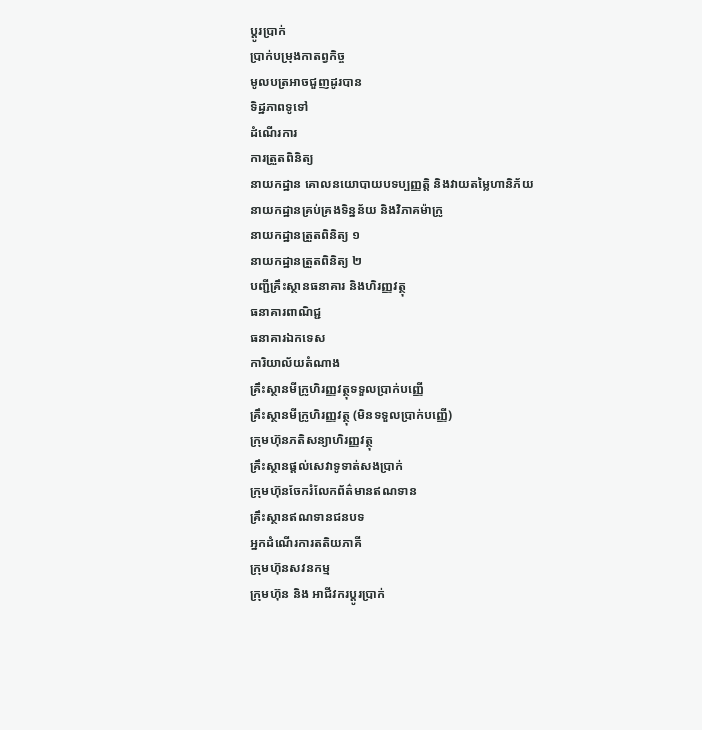ប្តូរប្រាក់
ប្រាក់បម្រុងកាតព្វកិច្ច
មូលបត្រអាចជួញដូរបាន
ទិដ្ឋភាពទូទៅ
ដំណើរការ
ការត្រួតពិនិត្យ
នាយកដ្ឋាន គោលនយោបាយបទប្បញ្ញត្តិ និងវាយតម្លៃហានិភ័យ
នាយកដ្ឋានគ្រប់គ្រងទិន្នន័យ និងវិភាគម៉ាក្រូ
នាយកដ្ឋានត្រួតពិនិត្យ ១
នាយកដ្ឋានត្រួតពិនិត្យ ២
បញ្ជីគ្រឹះស្ថានធនាគារ និងហិរញ្ញវត្ថុ
ធនាគារពាណិជ្ជ
ធនាគារឯកទេស
ការិយាល័យតំណាង
គ្រឹះស្ថានមីក្រូហិរញ្ញវត្ថុទទួលប្រាក់បញ្ញើ
គ្រឹះស្ថានមីក្រូហិរញ្ញវត្ថុ (មិនទទួលប្រាក់បញ្ញើ)
ក្រុមហ៊ុនភតិសន្យាហិរញ្ញវត្ថុ
គ្រឹះស្ថានផ្ដល់សេវាទូទាត់សងប្រាក់
ក្រុមហ៊ុនចែករំលែកព័ត៌មានឥណទាន
គ្រឹះស្ថានឥណទានជនបទ
អ្នកដំណើរការតតិយភាគី
ក្រុមហ៊ុនសវនកម្ម
ក្រុមហ៊ុន និង អាជីវករប្តូរប្រាក់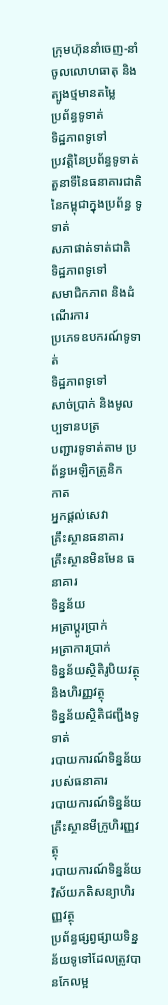ក្រុមហ៊ុននាំចេញ-នាំចូលលោហធាតុ និងត្បូងថ្មមានតម្លៃ
ប្រព័ន្ធទូទាត់
ទិដ្ឋភាពទូទៅ
ប្រវត្តិនៃប្រព័ន្ធទូទាត់
តួនាទីនៃធនាគារជាតិ នៃកម្ពុជាក្នុងប្រព័ន្ធ ទូទាត់
សភាផាត់ទាត់ជាតិ
ទិដ្ឋភាពទូទៅ
សមាជិកភាព និងដំណើរការ
ប្រភេទឧបករណ៍ទូទាត់
ទិដ្ឋភាពទូទៅ
សាច់ប្រាក់ និងមូលប្បទានបត្រ
បញ្ជារទូទាត់តាម ប្រព័ន្ធអេឡិកត្រូនិក
កាត
អ្នកផ្តល់សេវា
គ្រឹះស្ថានធនាគារ
គ្រឹះស្ថានមិនមែន ធនាគារ
ទិន្នន័យ
អត្រាប្តូរបា្រក់
អត្រាការប្រាក់
ទិន្នន័យស្ថិតិរូបិយវត្ថុ និងហិរញ្ញវត្ថុ
ទិន្នន័យស្ថិតិជញ្ជីងទូទាត់
របាយការណ៍ទិន្នន័យ របស់ធនាគារ
របាយការណ៍ទិន្នន័យ គ្រឹះស្ថានមីក្រូហិរញ្ញវត្ថុ
របាយការណ៍ទិន្នន័យវិស័យភតិសន្យាហិរញ្ញវត្ថុ
ប្រព័ន្ធផ្សព្វផ្សាយទិន្នន័យទូទៅដែលត្រូវបានកែលម្អ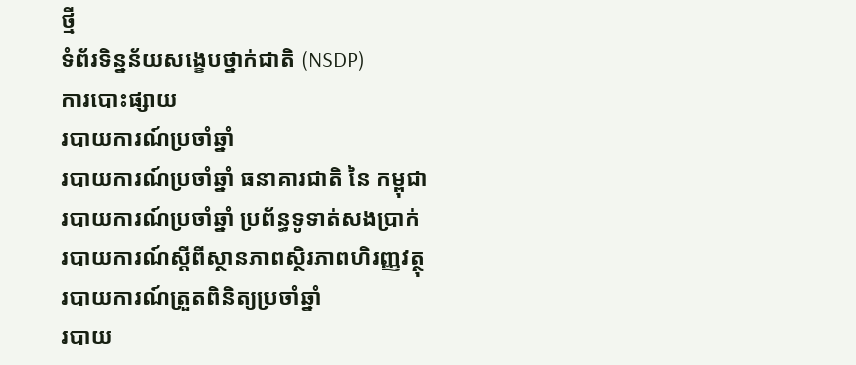ថ្មី
ទំព័រទិន្នន័យសង្ខេបថ្នាក់ជាតិ (NSDP)
ការបោះផ្សាយ
របាយការណ៍ប្រចាំឆ្នាំ
របាយការណ៍ប្រចាំឆ្នាំ ធនាគារជាតិ នៃ កម្ពុជា
របាយការណ៍ប្រចាំឆ្នាំ ប្រព័ន្ធទូទាត់សងប្រាក់
របាយការណ៍ស្តីពីស្ថានភាពស្ថិរភាពហិរញ្ញវត្ថុ
របាយការណ៍ត្រួតពិនិត្យប្រចាំឆ្នាំ
របាយ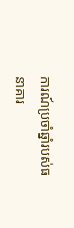ការណ៍ប្រចាំឆ្នាំរបស់ធនាគារ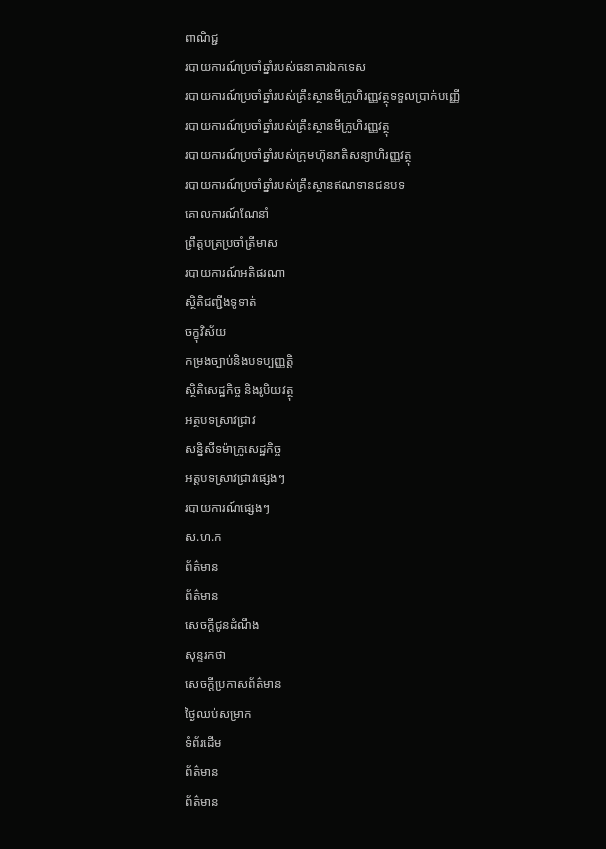ពាណិជ្ជ
របាយការណ៍ប្រចាំឆ្នាំរបស់ធនាគារឯកទេស
របាយការណ៍ប្រចាំឆ្នាំរបស់គ្រឹះស្ថានមីក្រូហិរញ្ញវត្ថុទទួលប្រាក់បញ្ញើ
របាយការណ៍ប្រចាំឆ្នាំរបស់គ្រឹះស្ថានមីក្រូហិរញ្ញវត្ថុ
របាយការណ៍ប្រចាំឆ្នាំរបស់ក្រុមហ៊ុនភតិសន្យាហិរញ្ញវត្ថុ
របាយការណ៍ប្រចាំឆ្នាំរបស់គ្រឹះស្ថានឥណទានជនបទ
គោលការណ៍ណែនាំ
ព្រឹត្តបត្រប្រចាំត្រីមាស
របាយការណ៍អតិផរណា
ស្ថិតិជញ្ជីងទូទាត់
ចក្ខុវិស័យ
កម្រងច្បាប់និងបទប្បញ្ញត្តិ
ស្ថិតិសេដ្ឋកិច្ច និងរូបិយវត្ថុ
អត្ថបទស្រាវជ្រាវ
សន្និសីទម៉ាក្រូសេដ្ឋកិច្ច
អត្តបទស្រាវជ្រាវផ្សេងៗ
របាយការណ៍ផ្សេងៗ
ស.ហ.ក
ព័ត៌មាន
ព័ត៌មាន
សេចក្តីជូនដំណឹង
សុន្ទរកថា
សេចក្តីប្រកាសព័ត៌មាន
ថ្ងៃឈប់សម្រាក
ទំព័រដើម
ព័ត៌មាន
ព័ត៌មាន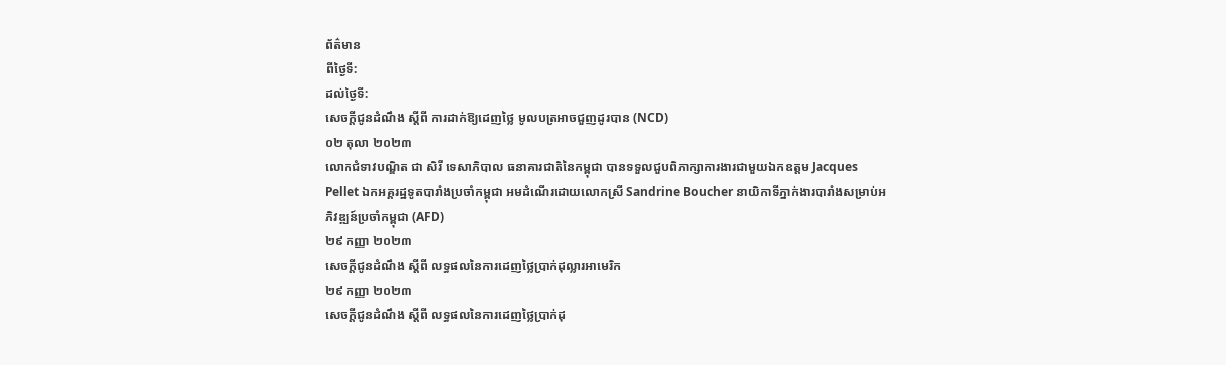ព័ត៌មាន
ពីថ្ងៃទី:
ដល់ថ្ងៃទី:
សេចក្តីជូនដំណឹង ស្តីពី ការដាក់ឱ្យដេញថ្លៃ មូលបត្រអាចជួញដូរបាន (NCD)
០២ តុលា ២០២៣
លោកជំទាវបណ្ឌិត ជា សិរី ទេសាភិបាល ធនាគារជាតិនៃកម្ពុជា បានទទួលជួបពិភាក្សាការងារជាមួយឯកឧត្តម Jacques Pellet ឯកអគ្គរដ្ឋទូតបារាំងប្រចាំកម្ពុជា អមដំណើរដោយលោកស្រី Sandrine Boucher នាយិកាទីភ្នាក់ងារបារាំងសម្រាប់អភិវឌ្ឍន៍ប្រចាំកម្ពុជា (AFD)
២៩ កញ្ញា ២០២៣
សេចក្តីជូនដំណឹង ស្តីពី លទ្ធផលនៃការដេញថ្លៃប្រាក់ដុល្លារអាមេរិក
២៩ កញ្ញា ២០២៣
សេចក្តីជូនដំណឹង ស្តីពី លទ្ធផលនៃការដេញថ្លៃប្រាក់ដុ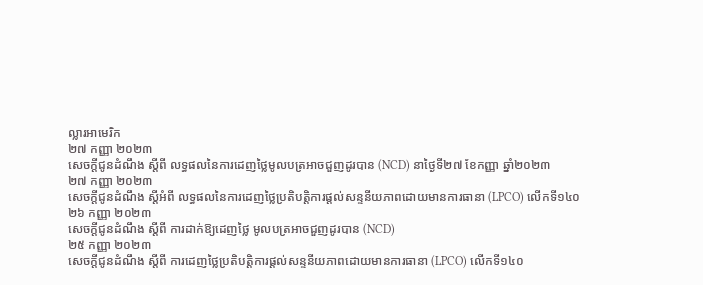ល្លារអាមេរិក
២៧ កញ្ញា ២០២៣
សេចក្តីជូនដំណឹង ស្តីពី លទ្ធផលនៃការដេញថ្លៃមូលបត្រអាចជួញដូរបាន (NCD) នាថ្ងៃទី២៧ ខែកញ្ញា ឆ្នាំ២០២៣
២៧ កញ្ញា ២០២៣
សេចក្តីជូនដំណឹង ស្តីអំពី លទ្ធផលនៃការដេញថ្លៃប្រតិបត្តិការផ្តល់សន្ទនីយភាពដោយមានការធានា (LPCO) លើកទី១៤០
២៦ កញ្ញា ២០២៣
សេចក្តីជូនដំណឹង ស្តីពី ការដាក់ឱ្យដេញថ្លៃ មូលបត្រអាចជួញដូរបាន (NCD)
២៥ កញ្ញា ២០២៣
សេចក្តីជូនដំណឹង ស្តីពី ការដេញថ្លៃប្រតិបត្តិការផ្តល់សន្ទនីយភាពដោយមានការធានា (LPCO) លើកទី១៤០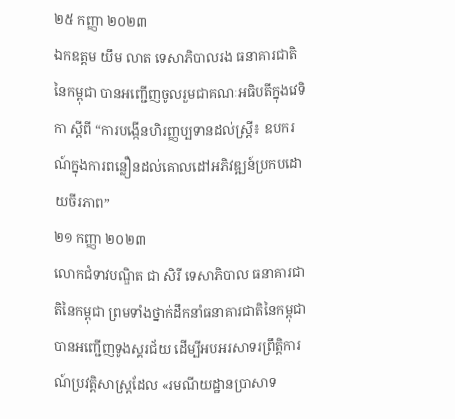២៥ កញ្ញា ២០២៣
ឯកឧត្តម យឹម លាត ទេសាភិបាលរង ធនាគារជាតិនៃកម្ពុជា បានអញ្ជើញចូលរួមជាគណៈអធិបតីក្នុងវេទិកា ស្តីពី “ការបង្កើនហិរញ្ញប្បទានដល់ស្ត្រី៖ ឧបករណ៍ក្នុងការពន្លឿនដល់គោលដៅអភិវឌ្ឍន៍ប្រកបដោយចីរភាព”
២១ កញ្ញា ២០២៣
លោកជំទាវបណ្ឌិត ជា សិរី ទេសាភិបាល ធនាគារជាតិនៃកម្ពុជា ព្រមទាំងថ្នាក់ដឹកនាំធនាគារជាតិនៃកម្ពុជា បានអញ្ជើញទូងស្គរជ័យ ដើម្បីអបអរសាទរព្រឹត្តិការណ៍ប្រវត្តិសាស្ត្រដែល «រមណីយដ្ឋានប្រាសាទ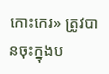កោះកេរ» ត្រូវបានចុះក្នុងប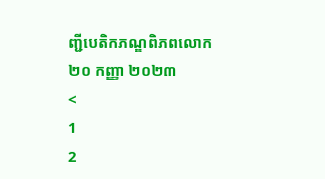ញ្ជីបេតិកភណ្ឌពិភពលោក
២០ កញ្ញា ២០២៣
<
1
2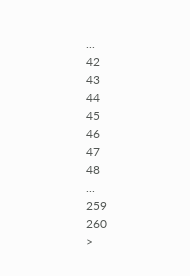...
42
43
44
45
46
47
48
...
259
260
>